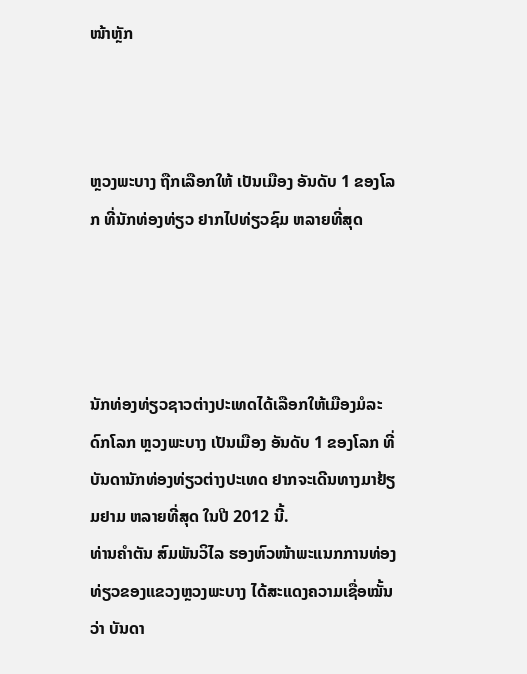ໜ້າຫຼັກ



ຫຼວງພະບາງ ຖືກເລືອກໃຫ້ ເປັນເມືອງ ອັນດັບ 1 ຂອງໂລກ ທີ່ນັກທ່ອງທ່ຽວ ຢາກໄປທ່ຽວຊົມ ຫລາຍທີ່ສຸດ




ນັກທ່ອງທ່ຽວຊາວຕ່າງປະເທດໄດ້ເລືອກໃຫ້ເມືອງມໍລະດົກໂລກ ຫຼວງພະບາງ ເປັນເມືອງ ອັນດັບ 1 ຂອງໂລກ ທີ່ບັນດານັກທ່ອງທ່ຽວຕ່າງປະເທດ ຢາກຈະເດີນທາງມາຢ້ຽມຢາມ ຫລາຍທີ່ສຸດ ໃນປີ 2012 ນີ້.
ທ່ານຄໍາຕັນ ສົມພັນວິໄລ ຮອງຫົວໜ້າພະແນກການທ່ອງທ່ຽວຂອງແຂວງຫຼວງພະບາງ ໄດ້ສະແດງຄວາມເຊື່ອໝັ້ນວ່າ ບັນດາ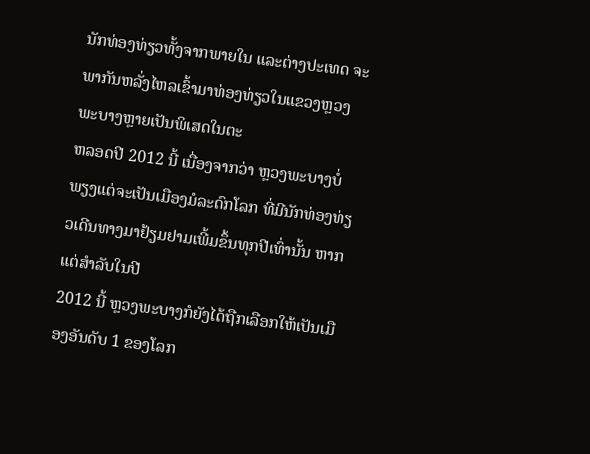ນັກທ່ອງທ່ຽວທັ້ງຈາກພາຍໃນ ແລະຕ່າງປະເທດ ຈະພາກັນຫລັ່ງໄຫລເຂົ້າມາທ່ອງທ່ຽວໃນແຂວງຫຼວງພະບາງຫຼາຍເປັນພິເສດໃນຕະ
ຫລອດປີ 2012 ນີ້ ເນື່ອງຈາກວ່າ ຫຼວງພະບາງບໍ່ພຽງແຕ່ຈະເປັນເມືອງມໍລະດົກໂລກ ທີ່ມີນັກທ່ອງທ່ຽວເດີນທາງມາຢ້ຽມຢາມເພີ້ມຂຶ້ນທຸກປີເທົ່ານັ້ນ ຫາກແຕ່ສໍາລັບໃນປີ
2012 ນີ້ ຫຼວງພະບາງກໍຍັງໄດ້ຖືກເລືອກໃຫ້ເປັນເມືອງອັນດັບ 1 ຂອງໂລກ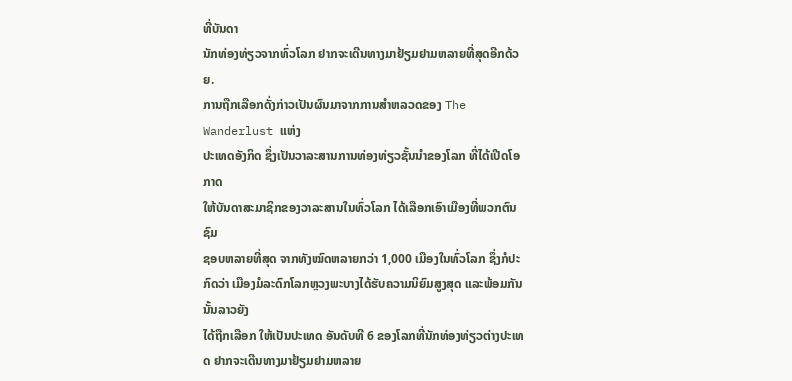ທີ່ບັນດາ
ນັກທ່ອງທ່ຽວຈາກທົ່ວໂລກ ຢາກຈະເດີນທາງມາຢ້ຽມຢາມຫລາຍທີ່ສຸດອີກດ້ວຍ.
ການຖືກເລືອກດັ່ງກ່າວເປັນຜົນມາຈາກການສໍາຫລວດຂອງ The Wanderlust ແຫ່ງ
ປະເທດອັງກິດ ຊຶ່ງເປັນວາລະສານການທ່ອງທ່ຽວຊັ້ນນໍາຂອງໂລກ ທີ່ໄດ້ເປີດໂອກາດ
ໃຫ້ບັນດາສະມາຊິກຂອງວາລະສານໃນທົ່ວໂລກ ໄດ້ເລືອກເອົາເມືອງທີ່ພວກຕົນຊົມ
ຊອບຫລາຍທີ່ສຸດ ຈາກທັງໝົດຫລາຍກວ່າ 1,000 ເມືອງໃນທົ່ວໂລກ ຊຶ່ງກໍປະກົດວ່າ ເມືອງມໍລະດົກໂລກຫຼວງພະບາງໄດ້ຮັບຄວາມນິຍົມສູງສຸດ ແລະພ້ອມກັນນັ້ນລາວຍັງ
ໄດ້ຖືກເລືອກ ໃຫ້ເປັນປະເທດ ອັນດັບທີ 6 ຂອງໂລກທີ່ນັກທ່ອງທ່ຽວຕ່າງປະເທດ ຢາກຈະເດີນທາງມາຢ້ຽມຢາມຫລາຍ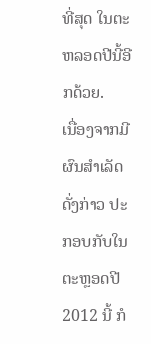ທີ່ສຸດ ໃນຕະຫລອດປີນີ້ອີກດ້ວຍ.
ເນື່ອງຈາກມີຜົນສໍາເລັດດັ່ງກ່າວ ປະກອບກັບໃນຕະຫຼອດປີ 2012 ນີ້ ກໍ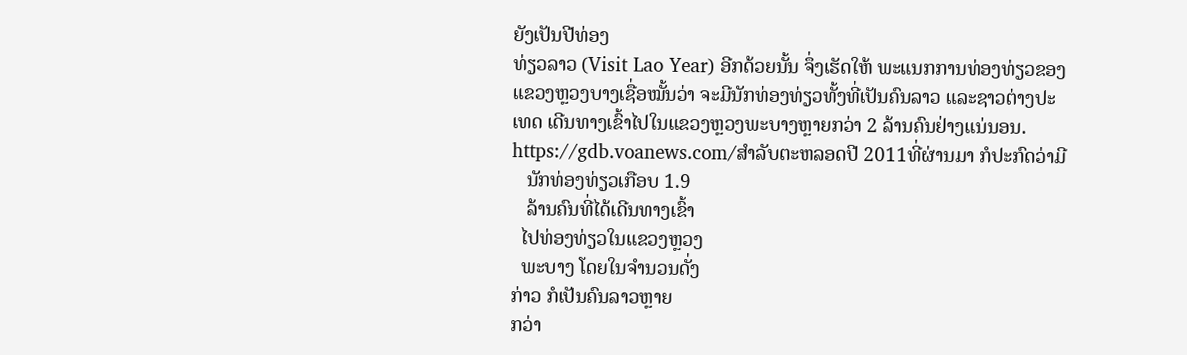ຍັງເປັນປີທ່ອງ
ທ່ຽວລາວ (Visit Lao Year) ອີກດ້ວຍນັ້ນ ຈຶ່ງເຮັດໃຫ້ ພະແນກການທ່ອງທ່ຽວຂອງ
ແຂວງຫຼວງບາງເຊື່ອໝັ້ນວ່າ ຈະມີນັກທ່ອງທ່ຽວທັ້ງທີ່ເປັນຄົນລາວ ແລະຊາວຕ່າງປະ
ເທດ ເດີນທາງເຂົ້າໄປໃນແຂວງຫຼວງພະບາງຫຼາຍກວ່າ 2 ລ້ານຄົນຢ່າງແນ່ນອນ.
https://gdb.voanews.com/ສໍາລັບຕະຫລອດປີ 2011ທີ່ຜ່ານມາ ກໍປະກົດວ່າມີ
   ນັກທ່ອງທ່ຽວເກືອບ 1.9
   ລ້ານຄົນທີ່ໄດ້ເດີນທາງເຂົ້າ
  ໄປທ່ອງທ່ຽວໃນແຂວງຫຼວງ
  ພະບາງ ໂດຍໃນຈໍານວນດັ່ງ
ກ່າວ ກໍເປັນຄົນລາວຫຼາຍ
ກວ່າ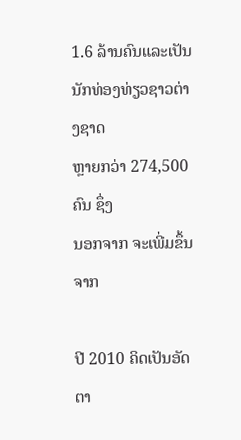1.6 ລ້ານຄົນແລະເປັນ
ນັກທ່ອງທ່ຽວຊາວຕ່າງຊາດ
ຫຼາຍກວ່າ 274,500 ຄົນ ຊຶ່ງ
ນອກຈາກ ຈະເພີ່ມຂຶ້ນຈາກ

ປີ 2010 ຄິດເປັນອັດຕາ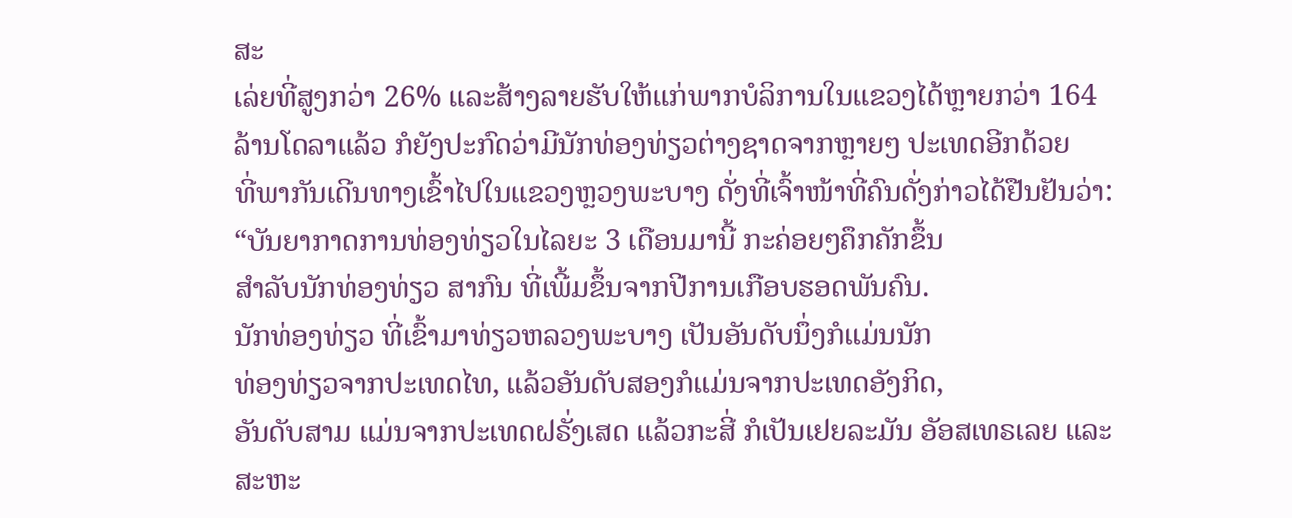ສະ
ເລ່ຍທີ່ສູງກວ່າ 26% ແລະສ້າງລາຍຮັບໃຫ້ແກ່ພາກບໍລິການໃນແຂວງໄດ້ຫຼາຍກວ່າ 164
ລ້ານໂດລາແລ້ວ ກໍຍັງປະກົດວ່າມີນັກທ່ອງທ່ຽວຕ່າງຊາດຈາກຫຼາຍໆ ປະເທດອີກດ້ວຍ
ທີ່ພາກັນເດີນທາງເຂົ້າໄປໃນແຂວງຫຼວງພະບາງ ດັ່ງທີ່ເຈົ້າໜ້າທີ່ຄົນດັ່ງກ່າວໄດ້ຢືນຢັນວ່າ:
“ບັນຍາກາດການທ່ອງທ່ຽວໃນໄລຍະ 3 ເດືອນມານີ້ ກະຄ່ອຍໆຄຶກຄັກຂຶ້ນ
ສຳລັບນັກທ່ອງທ່ຽວ ສາກົນ ທີ່ເພີ້ມຂຶ້ນຈາກປີການເກືອບຮອດພັນຄົນ.
ນັກທ່ອງທ່ຽວ ທີ່ເຂົ້າມາທ່ຽວຫລວງພະບາງ ເປັນອັນດັບນຶ່ງກໍແມ່ນນັກ
ທ່ອງທ່ຽວຈາກປະເທດໄທ, ແລ້ວອັນດັບສອງກໍແມ່ນຈາກປະເທດອັງກິດ,
ອັນດັບສາມ ແມ່ນຈາກປະເທດຝຣັ່ງເສດ ແລ້ວກະສີ່ ກໍເປັນເຢຍລະມັນ ອັອສເທຣເລຍ ແລະ
ສະຫະ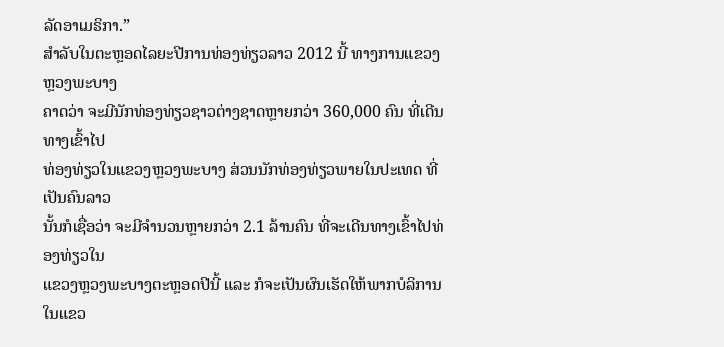ລັດອາເມຣິກາ.”
ສໍາລັບໃນຕະຫຼອດໄລຍະປີການທ່ອງທ່ຽວລາວ 2012 ນີ້ ທາງການແຂວງຫຼວງພະບາງ
ຄາດວ່າ ຈະມີນັກທ່ອງທ່ຽວຊາວຕ່າງຊາດຫຼາຍກວ່າ 360,000 ຄົນ ທີ່ເດີນທາງເຂົ້າໄປ
ທ່ອງທ່ຽວໃນແຂວງຫຼວງພະບາງ ສ່ວນນັກທ່ອງທ່ຽວພາຍໃນປະເທດ ທີ່ເປັນຄົນລາວ
ນັ້ນກໍເຊື່ອວ່າ ຈະມີຈໍານວນຫຼາຍກວ່າ 2.1 ລ້ານຄົນ ທີ່ຈະເດີນທາງເຂົ້າໄປທ່ອງທ່ຽວໃນ
ແຂວງຫຼວງພະບາງຕະຫຼອດປີນີ້ ແລະ ກໍຈະເປັນຜົນເຮັດໃຫ້ພາກບໍລິການໃນແຂວ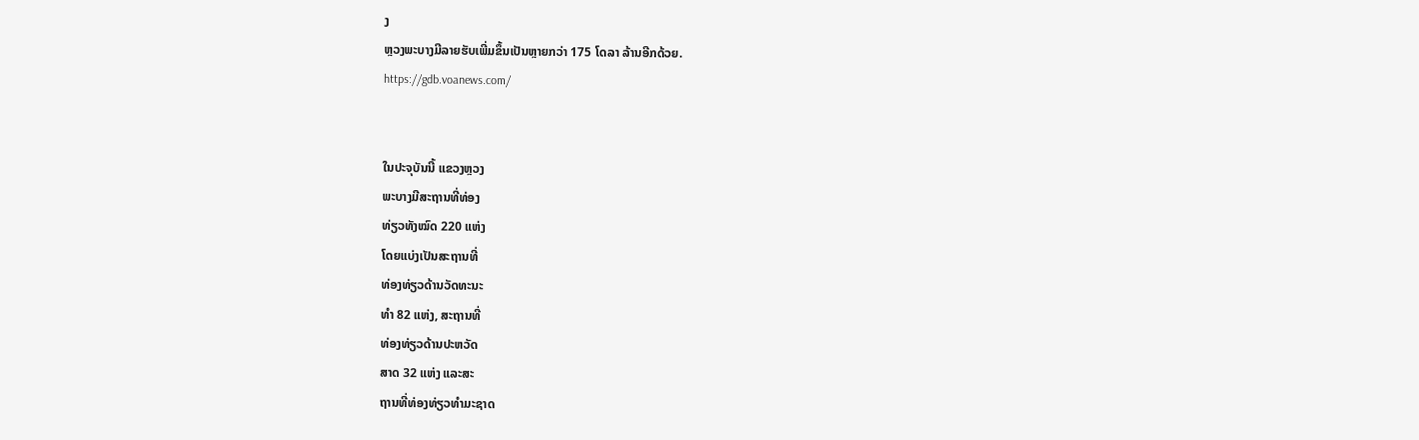ງ
ຫຼວງພະບາງມີລາຍຮັບເພີ່ມຂຶ້ນເປັນຫຼາຍກວ່າ 175 ໂດລາ ລ້ານອີກດ້ວຍ.
https://gdb.voanews.com/


ໃນປະຈຸບັນນີ້ ແຂວງຫຼວງ
ພະບາງມີສະຖານທີ່ທ່ອງ
ທ່ຽວທັງໝົດ 220 ແຫ່ງ
ໂດຍແບ່ງເປັນສະຖານທີ່
ທ່ອງທ່ຽວດ້ານວັດທະນະ
ທໍາ 82 ແຫ່ງ, ສະຖານທີ່
ທ່ອງທ່ຽວດ້ານປະຫວັດ
ສາດ 32 ແຫ່ງ ແລະສະ
ຖານທີ່ທ່ອງທ່ຽວທໍາມະຊາດ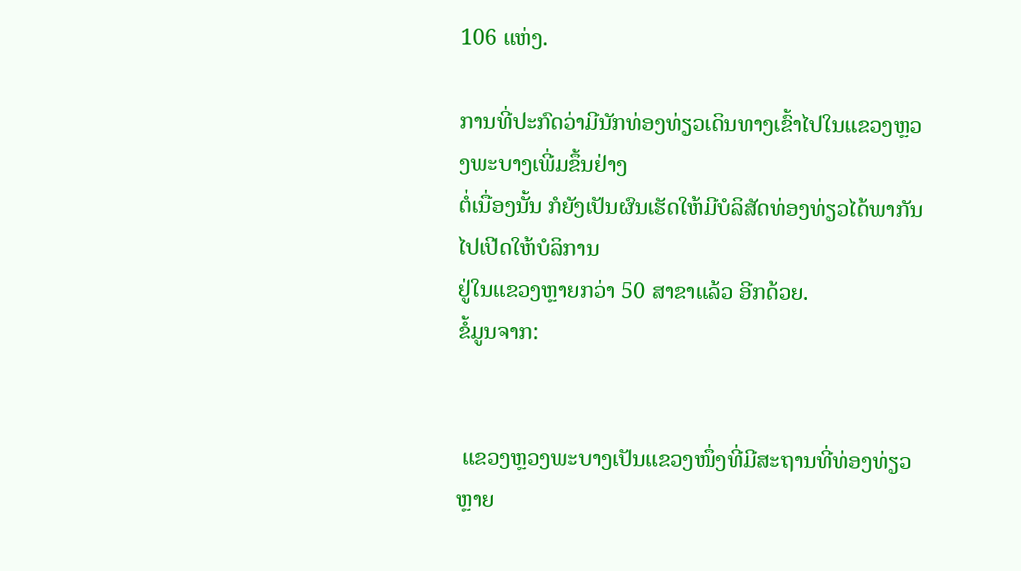106 ແຫ່ງ.

ການທີ່ປະກົດວ່າມີນັກທ່ອງທ່ຽວເດິນທາງເຂົ້າໄປໃນແຂວງຫຼວງພະບາງເພີ່ມຂຶ້ນຢ່າງ
ຕໍ່ເນື່ອງນັ້ນ ກໍຍັງເປັນຜົນເຮັດໃຫ້ມີບໍລິສັດທ່ອງທ່ຽວໄດ້ພາກັນໄປເປີດໃຫ້ບໍລິການ
ຢູ່ໃນແຂວງຫຼາຍກວ່າ 50 ສາຂາແລ້ວ ອີກດ້ວຍ.
ຂໍ້ມູນຈາກ:


 ແຂວງຫຼວງພະບາງເປັນແຂວງໜຶ່ງທີ່ມີສະຖານທີ່ທ່ອງທ່ຽວຫຼາຍ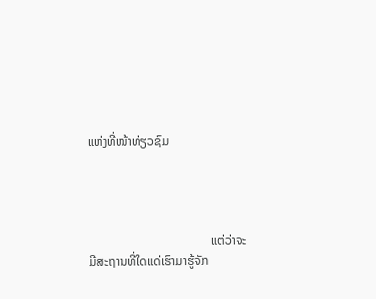ແຫ່ງທີ່ໜ້າທ່ຽວຊົມ




                                       ແຕ່ວ່າຈະມີສະຖານທີ່ໃດແດ່ເຮົາມາຮູ້ຈັກ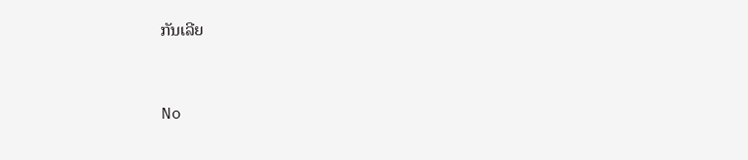ກັນເລີຍ



No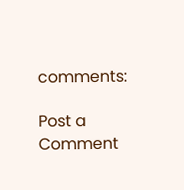comments:

Post a Comment